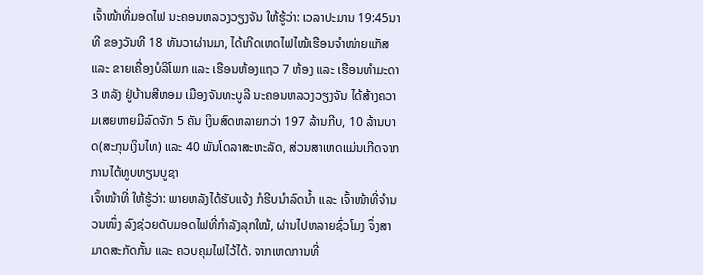ເຈົ້າໜ້າທີ່ມອດໄຟ ນະຄອນຫລວງວຽງຈັນ ໃຫ້ຮູ້ວ່າ: ເວລາປະມານ 19:45ນາທີ ຂອງວັນທີ 18 ທັນວາຜ່ານມາ, ໄດ້ເກີດເຫດໄຟໄໝ້ເຮືອນຈຳໜ່າຍແກັສ ແລະ ຂາຍເຄື່ອງບໍລິໂພກ ແລະ ເຮືອນຫ້ອງແຖວ 7 ຫ້ອງ ແລະ ເຮືອນທຳມະດາ3 ຫລັງ ຢູ່ບ້ານສີຫອມ ເມືອງຈັນທະບູລີ ນະຄອນຫລວງວຽງຈັນ ໄດ້ສ້າງຄວາມເສຍຫາຍມີລົດຈັກ 5 ຄັນ ເງິນສົດຫລາຍກວ່າ 197 ລ້ານກີບ, 10 ລ້ານບາດ(ສະກຸນເງິນໄທ) ແລະ 40 ພັນໂດລາສະຫະລັດ, ສ່ວນສາເຫດແມ່ນເກີດຈາກການໄຕ້ທູບທຽນບູຊາ
ເຈົ້າໜ້າທີ່ ໃຫ້ຮູ້ວ່າ: ພາຍຫລັງໄດ້ຮັບແຈ້ງ ກໍຮີບນຳລົດນ້ຳ ແລະ ເຈົ້າໜ້າທີ່ຈຳນວນໜຶ່ງ ລົງຊ່ວຍດັບມອດໄຟທີ່ກຳລັງລຸກໃໝ້, ຜ່ານໄປຫລາຍຊົ່ວໂມງ ຈຶ່ງສາມາດສະກັດກັ້ນ ແລະ ຄວບຄຸມໄຟໄວ້ໄດ້. ຈາກເຫດການທີ່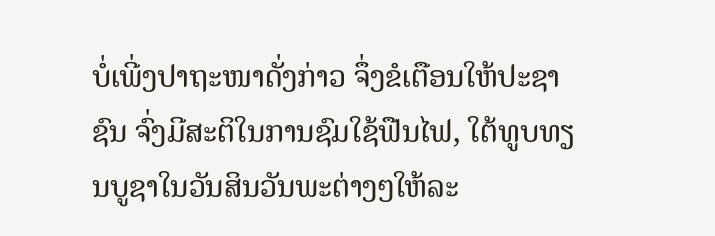ບໍ່ເພີ່ງປາຖະໜາດັ່ງກ່າວ ຈຶ່ງຂໍເຕືອນໃຫ້ປະຊາຊົນ ຈົ່ງມີສະຕິໃນການຊົມໃຊ້ຟືນໄຟ, ໃຕ້ທູບທຽນບູຊາໃນວັນສິນວັນພະຕ່າງໆໃຫ້ລະ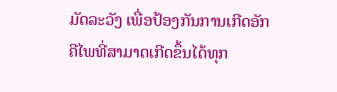ມັດລະວັງ ເພື່ອປ້ອງກັນການເກີດອັກຄີໄພທີ່ສາມາດເກີດຂຶ້ນໄດ້ທຸກ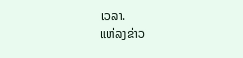ເວລາ.
ແຫ່ລງຂ່າວ